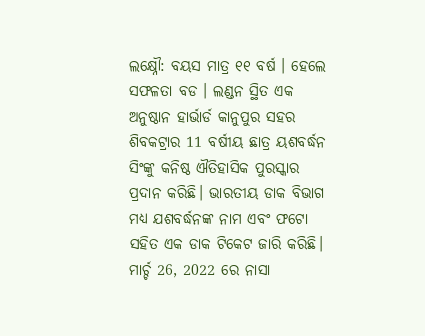ଲକ୍ଷ୍ନୌ: ବୟସ ମାତ୍ର ୧୧ ବର୍ଷ । ହେଲେ ସଫଳତା ବଡ । ଲଣ୍ଡନ ସ୍ଥିତ ଏକ ଅନୁଷ୍ଠାନ ହାର୍ଭାର୍ଡ କାନୁପୁର ସହର ଶିବକଟ୍ରାର 11 ବର୍ଷୀୟ ଛାତ୍ର ୟଶବର୍ଦ୍ଧନ ସିଂଙ୍କୁ କନିଷ୍ଠ ଐତିହାସିକ ପୁରସ୍କାର ପ୍ରଦାନ କରିଛି। ଭାରତୀୟ ଡାକ ବିଭାଗ ମଧ୍ୟ ଯଶବର୍ଦ୍ଧନଙ୍କ ନାମ ଏବଂ ଫଟୋ ସହିତ ଏକ ଡାକ ଟିକେଟ ଜାରି କରିଛି। ମାର୍ଚ୍ଚ 26, 2022 ରେ ନାସା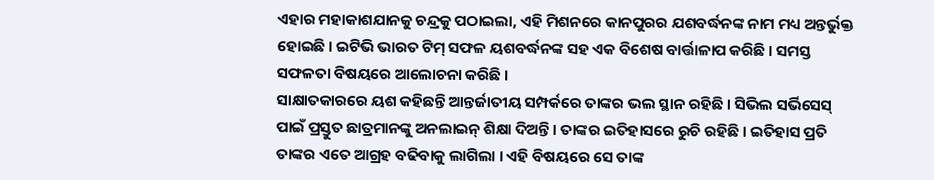ଏହାର ମହାକାଶଯାନକୁ ଚନ୍ଦ୍ରକୁ ପଠାଇଲା, ଏହି ମିଶନରେ କାନପୁରର ଯଶବର୍ଦ୍ଧନଙ୍କ ନାମ ମଧ୍ୟ ଅନ୍ତର୍ଭୁକ୍ତ ହୋଇଛି । ଇଟିଭି ଭାରତ ଟିମ୍ ସଫଳ ୟଶବର୍ଦ୍ଧନଙ୍କ ସହ ଏକ ବିଶେଷ ବାର୍ତ୍ତାଳାପ କରିଛି । ସମସ୍ତ ସଫଳତା ବିଷୟରେ ଆଲୋଚନା କରିଛି ।
ସାକ୍ଷାତକାରରେ ୟଶ କହିଛନ୍ତି ଆନ୍ତର୍ଜାତୀୟ ସମ୍ପର୍କରେ ତାଙ୍କର ଭଲ ସ୍ଥାନ ରହିଛି । ସିଭିଲ ସର୍ଭିସେସ୍ ପାଇଁ ପ୍ରସ୍ତୁତ ଛାତ୍ରମାନଙ୍କୁ ଅନଲାଇନ୍ ଶିକ୍ଷା ଦିଅନ୍ତି । ତାଙ୍କର ଇତିହାସରେ ରୁଚି ରହିଛି । ଇତିହାସ ପ୍ରତି ତାଙ୍କର ଏତେ ଆଗ୍ରହ ବଢିବାକୁ ଲାଗିଲା । ଏହି ବିଷୟରେ ସେ ତାଙ୍କ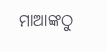ମାଆଙ୍କଠୁ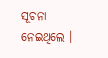ସୂଚନା ନେଇଥିଲେ ।